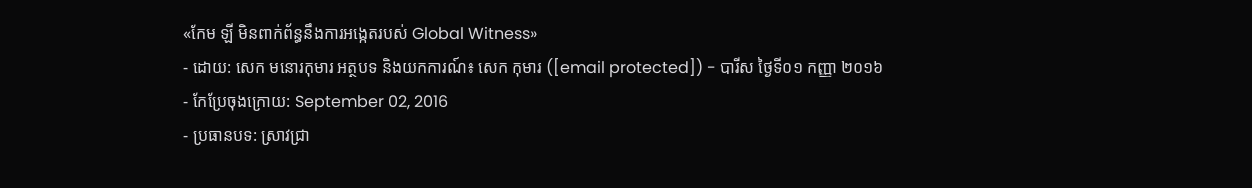«កែម ឡី មិនពាក់ព័ន្ធនឹងការអង្កេតរបស់ Global Witness»
- ដោយ: សេក មនោរកុមារ អត្ថបទ និងយកការណ៍៖ សេក កុមារ ([email protected]) - បារីស ថ្ងៃទី០១ កញ្ញា ២០១៦
- កែប្រែចុងក្រោយ: September 02, 2016
- ប្រធានបទ: ស្រាវជ្រា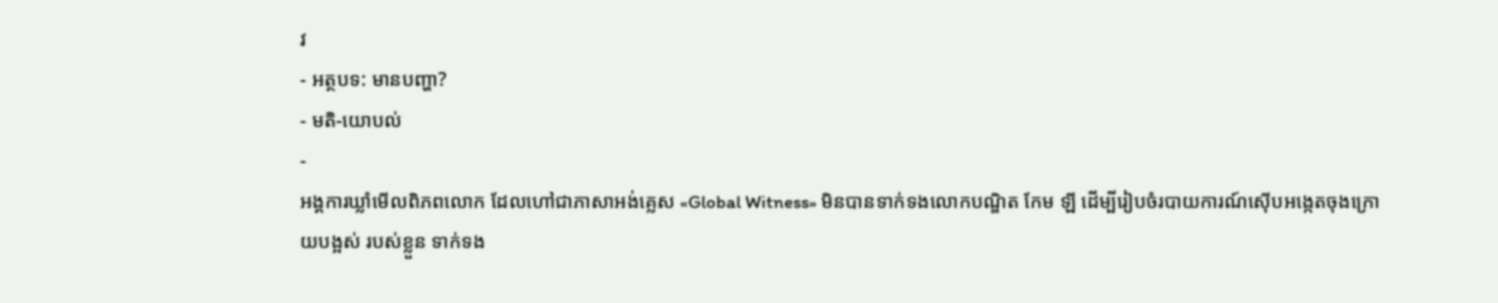វ
- អត្ថបទ: មានបញ្ហា?
- មតិ-យោបល់
-
អង្គការឃ្លាំមើលពិភពលោក ដែលហៅជាភាសាអង់គ្លេស «Global Witness» មិនបានទាក់ទងលោកបណ្ឌិត កែម ឡី ដើម្បីរៀបចំរបាយការណ៍ស៊ើបអង្កេតចុងក្រោយបង្អស់ របស់ខ្លួន ទាក់ទង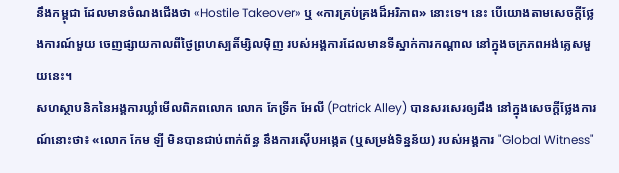នឹងកម្ពុជា ដែលមានចំណងជើងថា «Hostile Takeover» ឬ «ការគ្រប់គ្រងដ៏អរិភាព» នោះទេ។ នេះ បើយោងតាមសេចក្តីថ្លែងការណ៍មួយ ចេញផ្សាយកាលពីថ្ងៃព្រហស្បតិ៍ម្សិលម៉ិញ របស់អង្គការដែលមានទីស្នាក់ការកណ្ដាល នៅក្នុងចក្រភពអង់គ្លេសមួយនេះ។
សហស្ថាបនិកនៃអង្គការឃ្លាំមើលពិភពលោក លោក ភែទ្រីក អែលី (Patrick Alley) បានសរសេរឲ្យដឹង នៅក្នុងសេចក្តីថ្លែងការណ៍នោះថា៖ «លោក កែម ឡី មិនបានជាប់ពាក់ព័ន្ធ នឹងការស៊ើបអង្កេត (ឬសម្រង់ទិន្នន័យ) របស់អង្គការ "Global Witness"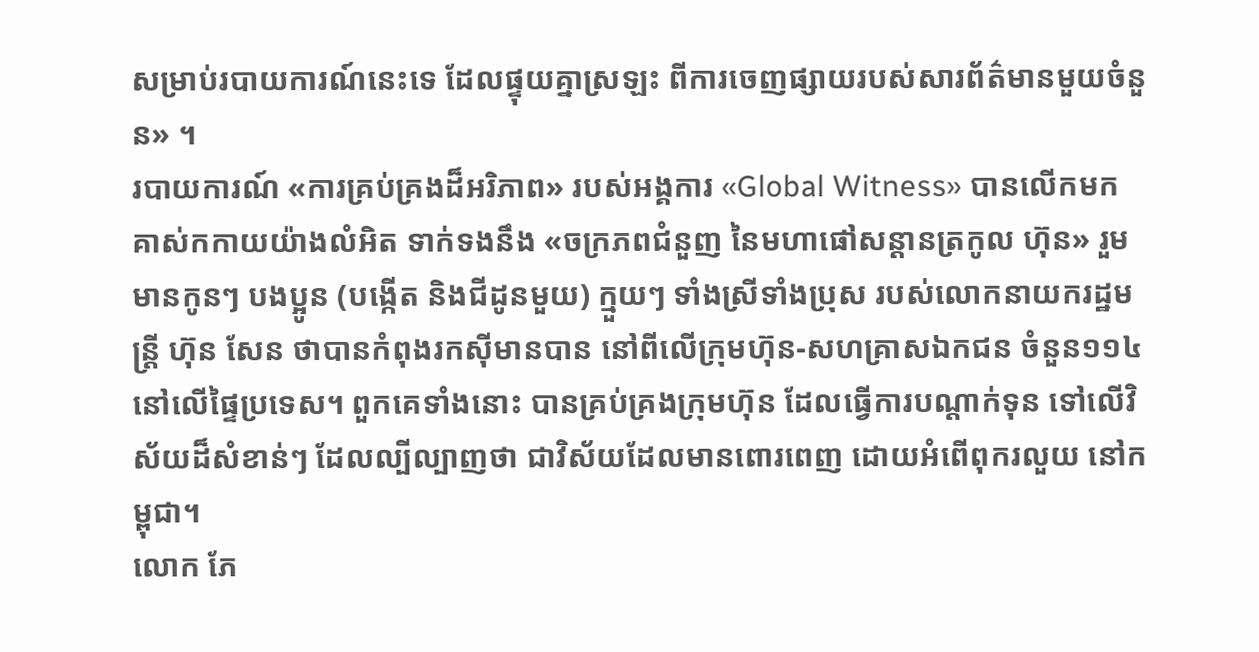សម្រាប់របាយការណ៍នេះទេ ដែលផ្ទុយគ្នាស្រឡះ ពីការចេញផ្សាយរបស់សារព័ត៌មានមួយចំនួន» ។
របាយការណ៍ «ការគ្រប់គ្រងដ៏អរិភាព» របស់អង្គការ «Global Witness» បានលើកមកគាស់កកាយយ៉ាងលំអិត ទាក់ទងនឹង «ចក្រភពជំនួញ នៃមហាផៅសន្ដានត្រកូល ហ៊ុន» រួមមានកូនៗ បងប្អូន (បង្កើត និងជីដូនមួយ) ក្មួយៗ ទាំងស្រីទាំងប្រុស របស់លោកនាយករដ្ឋមន្ត្រី ហ៊ុន សែន ថាបានកំពុងរកស៊ីមានបាន នៅពីលើក្រុមហ៊ុន-សហគ្រាសឯកជន ចំនួន១១៤ នៅលើផ្ទៃប្រទេស។ ពួកគេទាំងនោះ បានគ្រប់គ្រងក្រុមហ៊ុន ដែលធ្វើការបណ្ដាក់ទុន ទៅលើវិស័យដ៏សំខាន់ៗ ដែលល្បីល្បាញថា ជាវិស័យដែលមានពោរពេញ ដោយអំពើពុករលួយ នៅកម្ពុជា។
លោក ភែ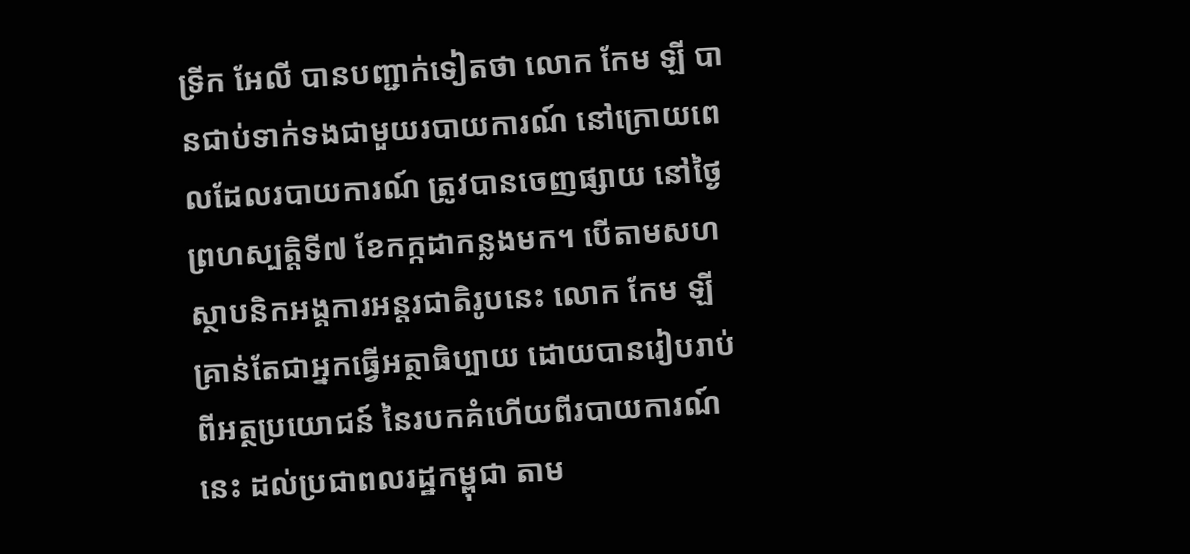ទ្រីក អែលី បានបញ្ជាក់ទៀតថា លោក កែម ឡី បានជាប់ទាក់ទងជាមួយរបាយការណ៍ នៅក្រោយពេលដែលរបាយការណ៍ ត្រូវបានចេញផ្សាយ នៅថ្ងៃព្រហស្បត្តិទី៧ ខែកក្កដាកន្លងមក។ បើតាមសហស្ថាបនិកអង្គការអន្តរជាតិរូបនេះ លោក កែម ឡី គ្រាន់តែជាអ្នកធ្វើអត្ថាធិប្បាយ ដោយបានរៀបរាប់ ពីអត្ថប្រយោជន៍ នៃរបកគំហើយពីរបាយការណ៍នេះ ដល់ប្រជាពលរដ្ឋកម្ពុជា តាម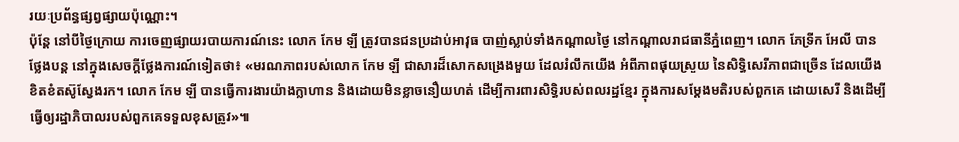រយៈប្រព័ន្ធផ្សព្វផ្សាយប៉ុណ្ណោះ។
ប៉ុន្តែ នៅបីថ្ងៃក្រោយ ការចេញផ្សាយរបាយការណ៍នេះ លោក កែម ឡី ត្រូវបានជនប្រដាប់អាវុធ បាញ់ស្លាប់ទាំងកណ្តាលថ្ងៃ នៅកណ្តាលរាជធានីភ្នំពេញ។ លោក ភែទ្រីក អែលី បានថ្លែងបន្ត នៅក្នុងសេចក្ដីថ្លែងការណ៍ទៀតថា៖ «មរណភាពរបស់លោក កែម ឡី ជាសារដ៏សោកសង្រេងមួយ ដែលរំលឹកយើង អំពីភាពផុយស្រួយ នៃសិទ្ធិសេរីភាពជាច្រើន ដែលយើងខិតខំតស៊ូស្វែងរក។ លោក កែម ឡី បានធ្វើការងារយ៉ាងក្លាហាន និងដោយមិនខ្លាចនឿយហត់ ដើម្បីការពារសិទ្ធិរបស់ពលរដ្ឋខ្មែរ ក្នុងការសម្ដែងមតិរបស់ពួកគេ ដោយសេរី និងដើម្បីធ្វើឲ្យរដ្ឋាភិបាលរបស់ពួកគេទទួលខុសត្រូវ»៕